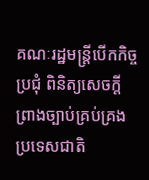គណៈរដ្ឋមន្ត្រីបើកកិច្ចប្រជុំ ពិនិត្យសេចក្តីព្រាងច្បាប់គ្រប់គ្រងប្រទេសជាតិ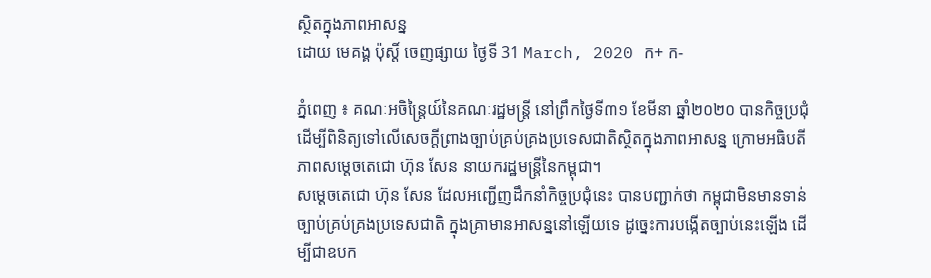ស្ថិតក្នុងភាពអាសន្ន
ដោយ មេគង្គ ប៉ុស្តិ៍ ចេញផ្សាយ ថ្ងៃទី 31 March, 2020 ក+ ក-

ភ្នំពេញ ៖ គណៈអចិន្ត្រៃយ៍នៃគណៈរដ្ឋមន្ត្រី នៅព្រឹកថ្ងៃទី៣១ ខែមីនា ឆ្នាំ២០២០ បានកិច្ចប្រជុំ ដើម្បីពិនិត្យទៅលើសេចក្តីព្រាងច្បាប់គ្រប់គ្រងប្រទេសជាតិស្ថិតក្នុងភាពអាសន្ន ក្រោមអធិបតីភាពសម្តេចតេជោ ហ៊ុន សែន នាយករដ្ឋមន្ត្រីនៃកម្ពុជា។
សម្តេចតេជោ ហ៊ុន សែន ដែលអញ្ជើញដឹកនាំកិច្ចប្រជុំនេះ បានបញ្ជាក់ថា កម្ពុជាមិនមានទាន់ច្បាប់គ្រប់គ្រងប្រទេសជាតិ ក្នុងគ្រាមានអាសន្ននៅឡើយទេ ដូច្នេះការបង្កើតច្បាប់នេះឡើង ដើម្បីជាឧបក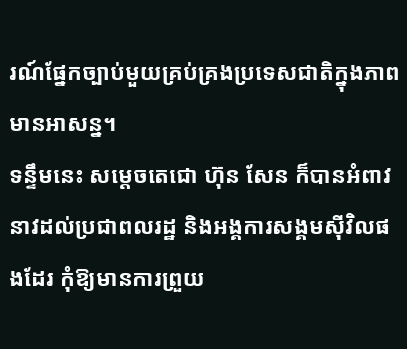រណ៍ផ្នែកច្បាប់មួយគ្រប់គ្រងប្រទេសជាតិក្នុងភាពមានអាសន្ន។
ទន្ទឹមនេះ សម្តេចតេជោ ហ៊ុន សែន ក៏បានអំពាវនាវដល់ប្រជាពលរដ្ឋ និងអង្គការសង្គមស៊ីវិលផងដែរ កុំឱ្យមានការព្រួយ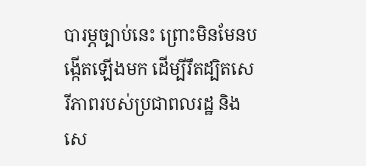បារម្ភច្បាប់នេះ ព្រោះមិនមែនបង្កើតឡើងមក ដើម្បីរឹតដ្បិតសេរីភាពរបស់ប្រជាពលរដ្ឋ និងសេ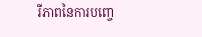រីភាពនៃការបញ្ចេ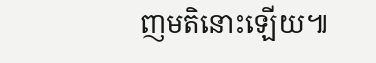ញមតិនោះឡើយ៕